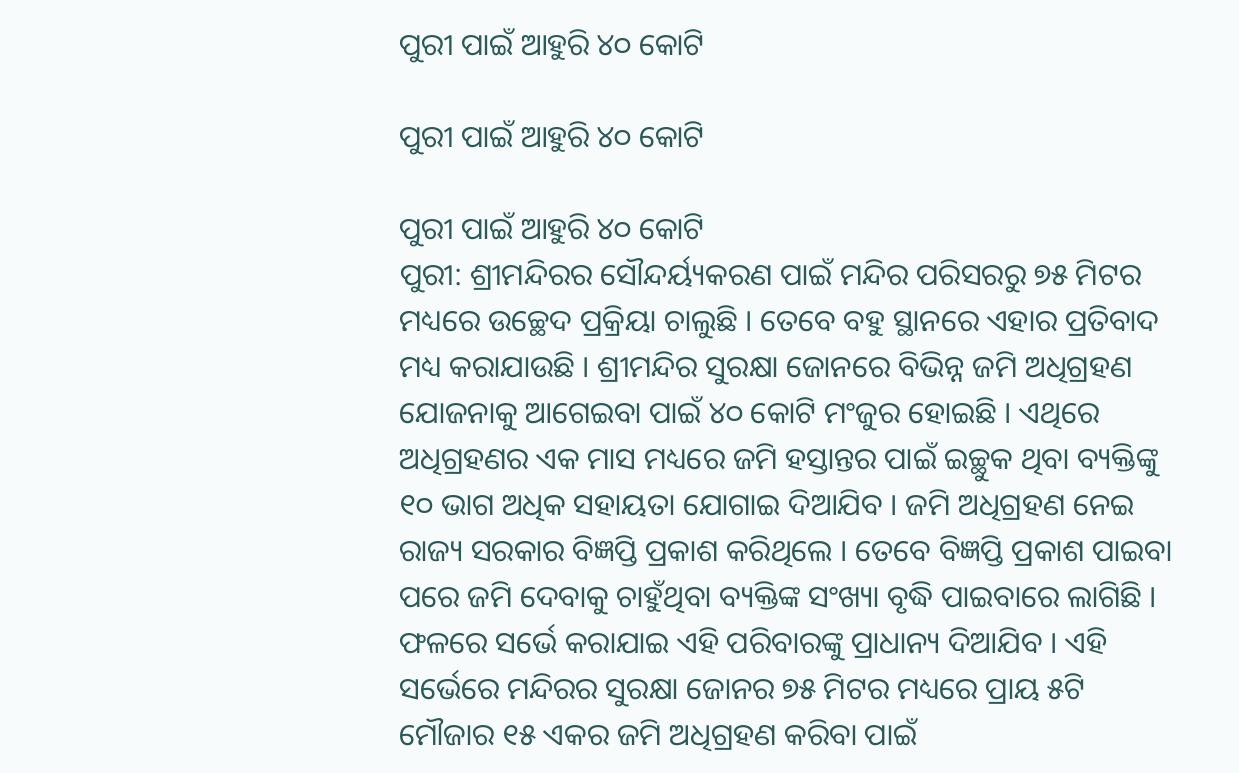ପୁରୀ ପାଇଁ ଆହୁରି ୪୦ କୋଟି

ପୁରୀ ପାଇଁ ଆହୁରି ୪୦ କୋଟି

ପୁରୀ ପାଇଁ ଆହୁରି ୪୦ କୋଟି
ପୁରୀ: ଶ୍ରୀମନ୍ଦିରର ସୌନ୍ଦର୍ୟ୍ୟକରଣ ପାଇଁ ମନ୍ଦିର ପରିସରରୁ ୭୫ ମିଟର ମଧ୍ୟରେ ଉଚ୍ଛେଦ ପ୍ରକ୍ରିୟା ଚାଲୁଛି । ତେବେ ବହୁ ସ୍ଥାନରେ ଏହାର ପ୍ରତିବାଦ ମଧ୍ୟ କରାଯାଉଛି । ଶ୍ରୀମନ୍ଦିର ସୁରକ୍ଷା ଜୋନରେ ବିଭିନ୍ନ ଜମି ଅଧିଗ୍ରହଣ ଯୋଜନାକୁ ଆଗେଇବା ପାଇଁ ୪୦ କୋଟି ମଂଜୁର ହୋଇଛି । ଏଥିରେ ଅଧିଗ୍ରହଣର ଏକ ମାସ ମଧ୍ୟରେ ଜମି ହସ୍ତାନ୍ତର ପାଇଁ ଇଚ୍ଛୁକ ଥିବା ବ୍ୟକ୍ତିଙ୍କୁ ୧୦ ଭାଗ ଅଧିକ ସହାୟତା ଯୋଗାଇ ଦିଆଯିବ । ଜମି ଅଧିଗ୍ରହଣ ନେଇ ରାଜ୍ୟ ସରକାର ବିଜ୍ଞପ୍ତି ପ୍ରକାଶ କରିଥିଲେ । ତେବେ ବିଜ୍ଞପ୍ତି ପ୍ରକାଶ ପାଇବା ପରେ ଜମି ଦେବାକୁ ଚାହୁଁଥିବା ବ୍ୟକ୍ତିଙ୍କ ସଂଖ୍ୟା ବୃଦ୍ଧି ପାଇବାରେ ଲାଗିଛି । ଫଳରେ ସର୍ଭେ କରାଯାଇ ଏହି ପରିବାରଙ୍କୁ ପ୍ରାଧାନ୍ୟ ଦିଆଯିବ । ଏହି ସର୍ଭେରେ ମନ୍ଦିରର ସୁରକ୍ଷା ଜୋନର ୭୫ ମିଟର ମଧ୍ୟରେ ପ୍ରାୟ ୫ଟି ମୌଜାର ୧୫ ଏକର ଜମି ଅଧିଗ୍ରହଣ କରିବା ପାଇଁ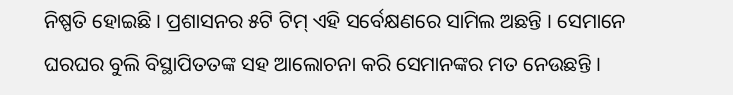ନିଷ୍ପତି ହୋଇଛି । ପ୍ରଶାସନର ୫ଟି ଟିମ୍ ଏହି ସର୍ବେକ୍ଷଣରେ ସାମିଲ ଅଛନ୍ତି । ସେମାନେ ଘରଘର ବୁଲି ବିସ୍ଥାପିତତଙ୍କ ସହ ଆଲୋଚନା କରି ସେମାନଙ୍କର ମତ ନେଉଛନ୍ତି ।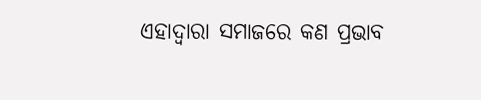ଏହାଦ୍ୱାରା ସମାଜରେ କଣ ପ୍ରଭାବ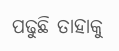ପଢୁଛି ତାହାକୁ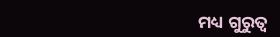ମଧ୍ୟ ଗୁରୁତ୍ୱ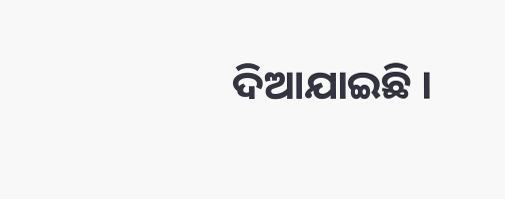ଦିଆଯାଇଛି ।